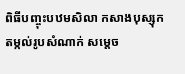ពិធីបញ្ចុះបឋមសិលា កសាងបុស្សុក តម្កល់រូបសំណាក់ សម្តេច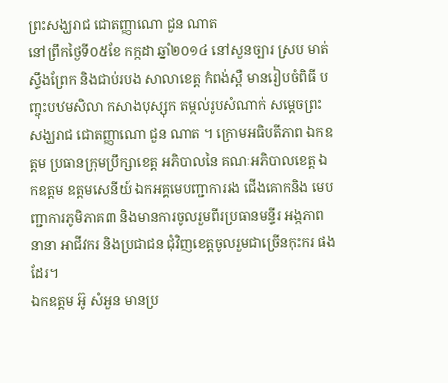ព្រះសង្ឃរាជ ជោតញ្ញាណោ ជួន ណាត
នៅព្រឹកថ្ងៃទី០៥ខែ កក្កដា ឆ្នាំ២០១៤ នៅសួនច្បារ ស្រប មាត់ស្ទឹងព្រែក និងជាប់របង សាលាខេត្ត កំពង់ស្ពឺ មានរៀបចំពិធី បញ្ចុះបឋមសិលា កសាងបុស្សុក តម្កល់រូបសំណាក់ សម្តេចព្រះសង្ឃរាជ ជោតញ្ញាណោ ជួន ណាត ។ ក្រោមអធិបតីភាព ឯកឧត្តម ប្រធានក្រុមប្រឹក្សាខេត្ត អភិបាលនៃ គណៈអភិបាលខេត្ត ឯកឧត្តម ឧត្តមសេនីយ៍ ឯកអគ្គមេបញ្ជាការរង ជើងគោកនិង មេបញ្ជាការភូមិភាគ៣ និងមានការចូលរួមពីរប្រធានមន្ទីរ អង្កភាព នានា អាជីវករ និងប្រជាជន ជុំវិញខេត្តចូលរួមជាច្រើនកុះករ ផងដែរ។
ឯកឧត្តម អ៊ូ សំអួន មានប្រ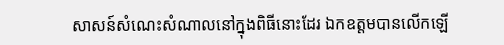សាសន៍សំណេះសំណាលនៅក្នុងពិធីនោះដែរ ឯកឧត្តមបានលើកឡើ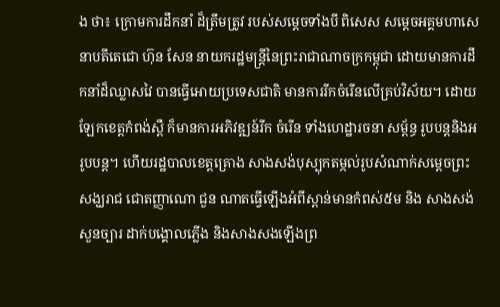ង ថា៖ ក្រោមការដឹកនាំ ដ៏ត្រឹមត្រូវ របស់សម្តេចទាំងបី ពិសេស សម្តេចអគ្គមហាសេនាបតីតេជោ ហ៊ុន សែន នាយករដ្ឋមន្ត្រីនៃព្រះរាជាណាចក្រកម្ពុជា ដោយមានការដឹកនាំដ៏ឈ្លាសវៃ បានធ្វើអោយប្រទេសជាតិ មានការរីកចំរើនលើគ្រប់វិស័យ។ ដោយឡែកខេត្តកំពង់ស្ពឺ ក៏មានការអភិវឌ្ឍន៍រីក ចំរើន ទាំងហេដ្ឋារចនា សម្ព័ន្ធ រូបបន្តនិងអរូបបន្ត។ ហើយរដ្ឋបាលខេត្តគ្រោង សាងសង់បុស្បុកតម្កល់រូបសំណាក់សម្តេចព្រះសង្ឃរាជ ជោតញ្ញាណោ ជួន ណាតធ្វើឡើងអំពីស្ពាន់មានកំពស់៥ម និង សាងសង់ សួនច្បារ ដាក់បង្គោលភ្លើង និងសាងសងឡើងព្រ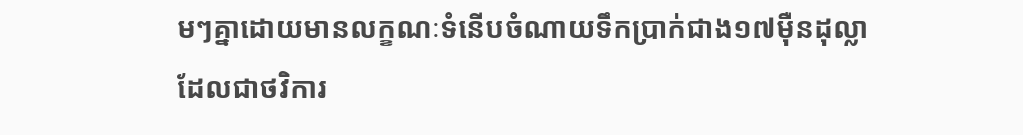មៗគ្នាដោយមានលក្ខណៈទំនើបចំណាយទឹកប្រាក់ជាង១៧ម៉ឺនដុល្លា ដែលជាថវិការ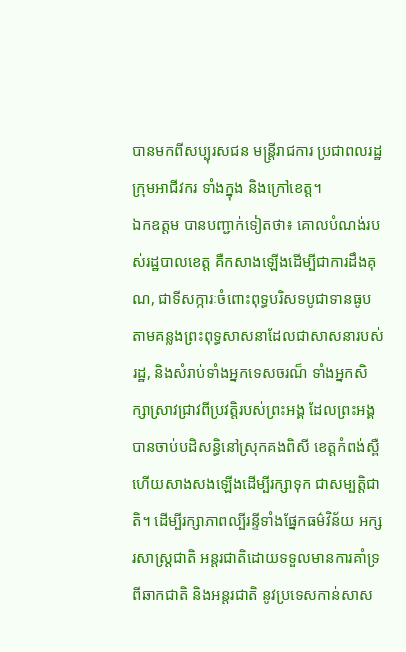បានមកពីសប្បុរសជន មន្ត្រីរាជការ ប្រជាពលរដ្ឋ ក្រុមអាជីវករ ទាំងក្នុង និងក្រៅខេត្ត។
ឯកឧត្តម បានបញ្ជាក់ទៀតថា៖ គោលបំណង់របស់រដ្ឋបាលខេត្ត គឺកសាងឡើងដើម្បីជាការដឹងគុណ, ជាទីសក្ការៈចំពោះពុទ្ធបរិសទបូជាទានធូប តាមគន្លងព្រះពុទ្ធសាសនាដែលជាសាសនារបស់រដ្ឋ, និងសំរាប់ទាំងអ្នកទេសចរណ៏ ទាំងអ្នកសិក្សាស្រាវជ្រាវពីប្រវត្តិរបស់ព្រះអង្គ ដែលព្រះអង្គបានចាប់បដិសន្ធិនៅស្រុកគងពិសី ខេត្តកំពង់ស្ពឺ ហើយសាងសងឡើងដើម្បីរក្សាទុក ជាសម្បត្តិជាតិ។ ដើម្បីរក្សាភាពល្បីរន្ទីទាំងផ្នែកធម៌វិន័យ អក្សរសាស្ត្រជាតិ អន្តរជាតិដោយទទួលមានការគាំទ្រពីឆាកជាតិ និងអន្តរជាតិ នូវប្រទេសកាន់សាស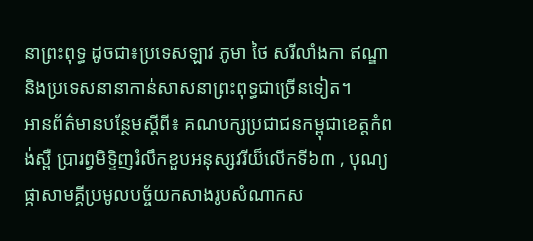នាព្រះពុទ្ធ ដូចជា៖ប្រទេសឡាវ ភូមា ថៃ សរីលាំងកា ឥណ្ឌា និងប្រទេសនានាកាន់សាសនាព្រះពុទ្ធជាច្រើនទៀត។
អានព័ត៌មានបន្ថែមស្តីពី៖ គណបក្សប្រជាជនកម្ពុជាខេត្តកំពង់ស្ពឺ ប្រារព្វមិទ្ទិញរំលឹកខួបអនុស្សវរីយ៏លើកទី៦៣ , បុណ្យផ្កាសាមគ្គីប្រមូលបច្ច័យកសាងរូបសំណាកស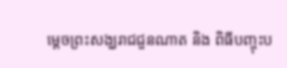ម្តេចព្រះសង្ឃរាជជួនណាត និង ពិធីបញ្ចុះប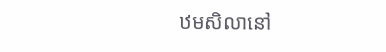ឋមសិលានៅ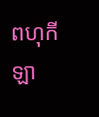ពហុកីឡា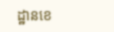ដ្ឋានខេ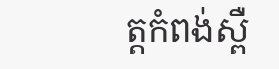ត្តកំពង់ស្ពឺ